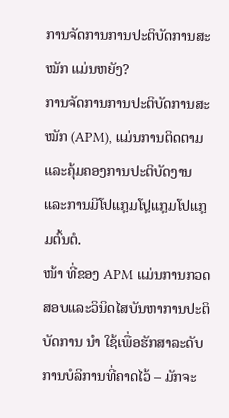ການຈັດການການປະຕິບັດການສະ ໝັກ ແມ່ນຫຍັງ?
ການຈັດການການປະຕິບັດການສະ ໝັກ (APM), ແມ່ນການຕິດຕາມແລະຄຸ້ມຄອງການປະຕິບັດງານແລະການມີໂປແກຼມໂປຼແກຼມໂປແກຼມຕົ້ນຕໍ.
ໜ້າ ທີ່ຂອງ APM ແມ່ນການກວດສອບແລະວິນິດໄສບັນຫາການປະຕິບັດການ ນຳ ໃຊ້ເພື່ອຮັກສາລະດັບການບໍລິການທີ່ຄາດໄວ້ – ມັກຈະ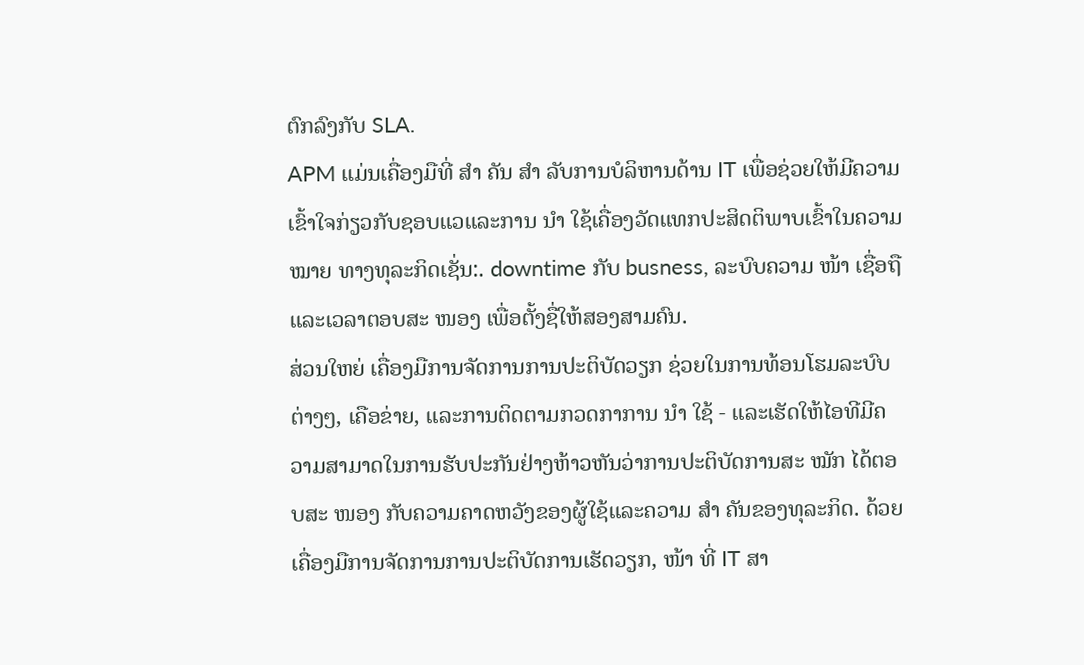ຕົກລົງກັບ SLA.
APM ແມ່ນເຄື່ອງມືທີ່ ສຳ ຄັນ ສຳ ລັບການບໍລິຫານດ້ານ IT ເພື່ອຊ່ວຍໃຫ້ມີຄວາມເຂົ້າໃຈກ່ຽວກັບຊອບແວແລະການ ນຳ ໃຊ້ເຄື່ອງວັດແທກປະສິດຕິພາບເຂົ້າໃນຄວາມ ໝາຍ ທາງທຸລະກິດເຊັ່ນ:. downtime ກັບ busness, ລະບົບຄວາມ ໜ້າ ເຊື່ອຖືແລະເວລາຕອບສະ ໜອງ ເພື່ອຕັ້ງຊື່ໃຫ້ສອງສາມຄົນ.
ສ່ວນໃຫຍ່ ເຄື່ອງມືການຈັດການການປະຕິບັດວຽກ ຊ່ວຍໃນການທ້ອນໂຮມລະບົບຕ່າງໆ, ເຄືອຂ່າຍ, ແລະການຕິດຕາມກວດກາການ ນຳ ໃຊ້ - ແລະເຮັດໃຫ້ໄອທີມີຄວາມສາມາດໃນການຮັບປະກັນຢ່າງຫ້າວຫັນວ່າການປະຕິບັດການສະ ໝັກ ໄດ້ຕອບສະ ໜອງ ກັບຄວາມຄາດຫວັງຂອງຜູ້ໃຊ້ແລະຄວາມ ສຳ ຄັນຂອງທຸລະກິດ. ດ້ວຍເຄື່ອງມືການຈັດການການປະຕິບັດການເຮັດວຽກ, ໜ້າ ທີ່ IT ສາ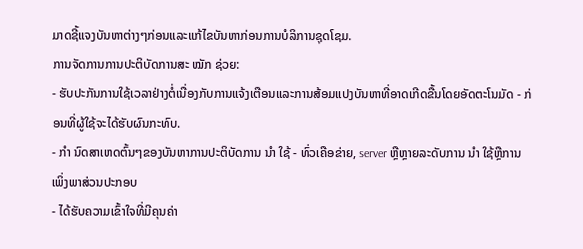ມາດຊີ້ແຈງບັນຫາຕ່າງໆກ່ອນແລະແກ້ໄຂບັນຫາກ່ອນການບໍລິການຊຸດໂຊມ.
ການຈັດການການປະຕິບັດການສະ ໝັກ ຊ່ວຍ:
- ຮັບປະກັນການໃຊ້ເວລາຢ່າງຕໍ່ເນື່ອງກັບການແຈ້ງເຕືອນແລະການສ້ອມແປງບັນຫາທີ່ອາດເກີດຂື້ນໂດຍອັດຕະໂນມັດ - ກ່ອນທີ່ຜູ້ໃຊ້ຈະໄດ້ຮັບຜົນກະທົບ.
- ກຳ ນົດສາເຫດຕົ້ນໆຂອງບັນຫາການປະຕິບັດການ ນຳ ໃຊ້ - ທົ່ວເຄືອຂ່າຍ, server ຫຼືຫຼາຍລະດັບການ ນຳ ໃຊ້ຫຼືການເພິ່ງພາສ່ວນປະກອບ
- ໄດ້ຮັບຄວາມເຂົ້າໃຈທີ່ມີຄຸນຄ່າ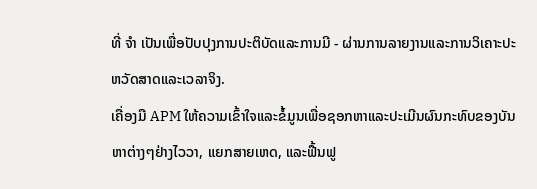ທີ່ ຈຳ ເປັນເພື່ອປັບປຸງການປະຕິບັດແລະການມີ - ຜ່ານການລາຍງານແລະການວິເຄາະປະຫວັດສາດແລະເວລາຈິງ.
ເຄື່ອງມື APM ໃຫ້ຄວາມເຂົ້າໃຈແລະຂໍ້ມູນເພື່ອຊອກຫາແລະປະເມີນຜົນກະທົບຂອງບັນຫາຕ່າງໆຢ່າງໄວວາ, ແຍກສາຍເຫດ, ແລະຟື້ນຟູ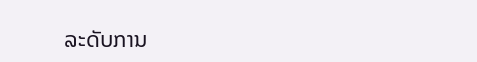ລະດັບການ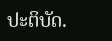ປະຕິບັດ.